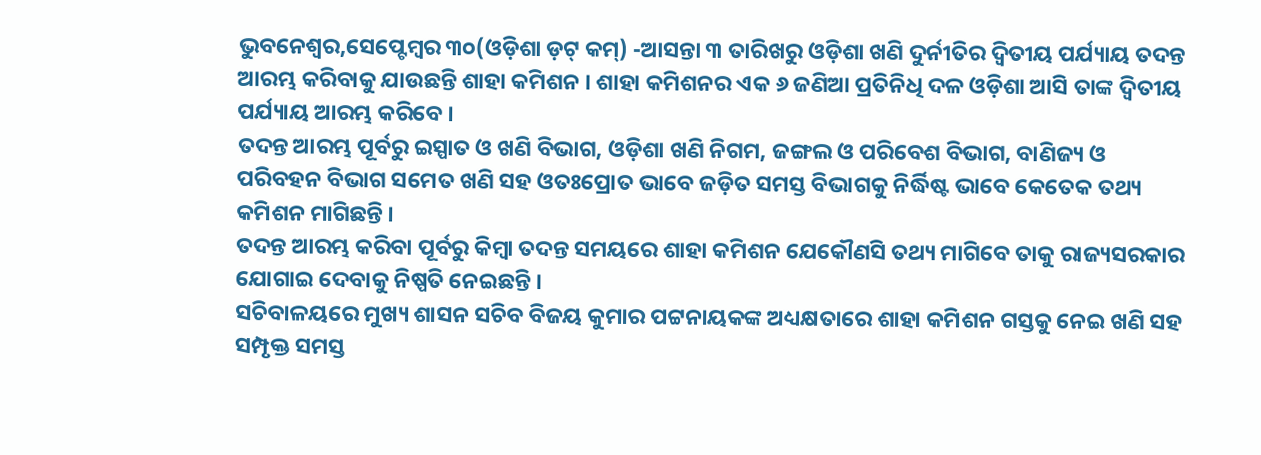ଭୁବନେଶ୍ୱର,ସେପ୍ଟେମ୍ବର ୩୦(ଓଡ଼ିଶା ଡ଼ଟ୍ କମ୍) -ଆସନ୍ତା ୩ ତାରିଖରୁ ଓଡ଼ିଶା ଖଣି ଦୁର୍ନୀତିର ଦ୍ୱିତୀୟ ପର୍ଯ୍ୟାୟ ତଦନ୍ତ ଆରମ୍ଭ କରିବାକୁ ଯାଉଛନ୍ତି ଶାହା କମିଶନ । ଶାହା କମିଶନର ଏକ ୬ ଜଣିଆ ପ୍ରତିନିଧି ଦଳ ଓଡ଼ିଶା ଆସି ତାଙ୍କ ଦ୍ୱିତୀୟ ପର୍ଯ୍ୟାୟ ଆରମ୍ଭ କରିବେ ।
ତଦନ୍ତ ଆରମ୍ଭ ପୂର୍ବରୁ ଇସ୍ପାତ ଓ ଖଣି ବିଭାଗ, ଓଡ଼ିଶା ଖଣି ନିଗମ, ଜଙ୍ଗଲ ଓ ପରିବେଶ ବିଭାଗ, ବାଣିଜ୍ୟ ଓ ପରିବହନ ବିଭାଗ ସମେତ ଖଣି ସହ ଓତଃପ୍ରୋତ ଭାବେ ଜଡ଼ିତ ସମସ୍ତ ବିଭାଗକୁ ନିର୍ଦ୍ଧିଷ୍ଟ ଭାବେ କେତେକ ତଥ୍ୟ କମିଶନ ମାଗିଛନ୍ତି ।
ତଦନ୍ତ ଆରମ୍ଭ କରିବା ପୂର୍ବରୁ କିମ୍ବା ତଦନ୍ତ ସମୟରେ ଶାହା କମିଶନ ଯେକୌଣସି ତଥ୍ୟ ମାଗିବେ ତାକୁ ରାଜ୍ୟସରକାର ଯୋଗାଇ ଦେବାକୁ ନିଷ୍ପତି ନେଇଛନ୍ତି ।
ସଚିବାଳୟରେ ମୁଖ୍ୟ ଶାସନ ସଚିବ ବିଜୟ କୁମାର ପଟ୍ଟନାୟକଙ୍କ ଅଧ୍ୟକ୍ଷତାରେ ଶାହା କମିଶନ ଗସ୍ତକୁ ନେଇ ଖଣି ସହ ସମ୍ପୃକ୍ତ ସମସ୍ତ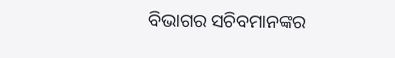ବିଭାଗର ସଚିବମାନଙ୍କର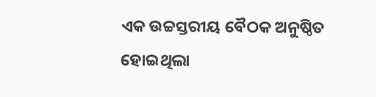ଏକ ଉଚ୍ଚସ୍ତରୀୟ ବୈଠକ ଅନୁଷ୍ଠିତ ହୋଇଥିଲା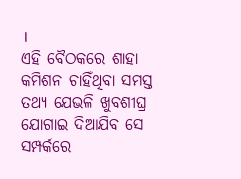।
ଏହି ବୈଠକରେ ଶାହା କମିଶନ ଚାହିଁଥିବା ସମସ୍ତ ତଥ୍ୟ ଯେଭଳି ଖୁବଶୀଘ୍ର ଯୋଗାଇ ଦିଆଯିବ ସେ ସମ୍ପର୍କରେ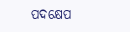ପଦକ୍ଷେପ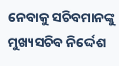ନେବାକୁ ସଚିବମାନଙ୍କୁ ମୁଖ୍ୟସଚିବ ନିର୍ଦ୍ଦେଶ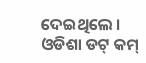ଦେଇଥିଲେ ।
ଓଡିଶା ଡଟ୍ କମ୍